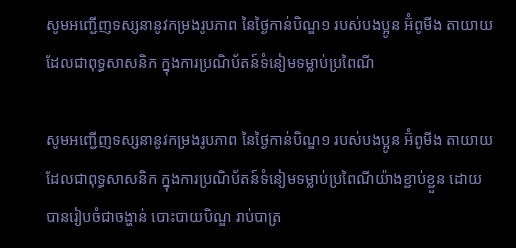សូមអញ្ជើញទស្សនានូវកម្រងរូបភាព នៃថ្ងៃកាន់បិណ្ឌ១ របស់បងប្អូន អ៊ំពូមីង តាយាយ ដែលជាពុទ្ធសាសនិក ក្នុងការប្រណិប័តន៍ទំនៀមទម្លាប់ប្រពៃណី

សូមអញ្ជើញទស្សនានូវកម្រងរូបភាព នៃថ្ងៃកាន់បិណ្ឌ១ របស់បងប្អូន អ៊ំពូមីង តាយាយ ដែលជាពុទ្ធសាសនិក ក្នុងការប្រណិប័តន៍ទំនៀមទម្លាប់ប្រពៃណីយ៉ាងខ្ជាប់ខ្ជួន ដោយបានរៀបចំជាចង្ហាន់ បោះបាយបិណ្ឌ រាប់បាត្រ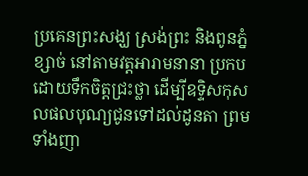ប្រគេនព្រះសង្ឃ ស្រង់ព្រះ និងពូនភ្នំខ្សាច់ នៅតាមវត្តអារាមនានា ប្រកបដោយទឹកចិត្តជ្រះថ្លា ដើម្បីឧទ្ទិសកុសលផលបុណ្យជូនទៅដល់ដូនតា ព្រមទាំងញា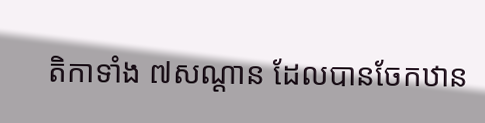តិកាទាំង ៧សណ្តាន ដែលបានចែកឋាន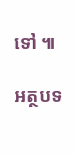ទៅ ៕

អត្ថបទ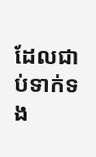ដែលជាប់ទាក់ទង